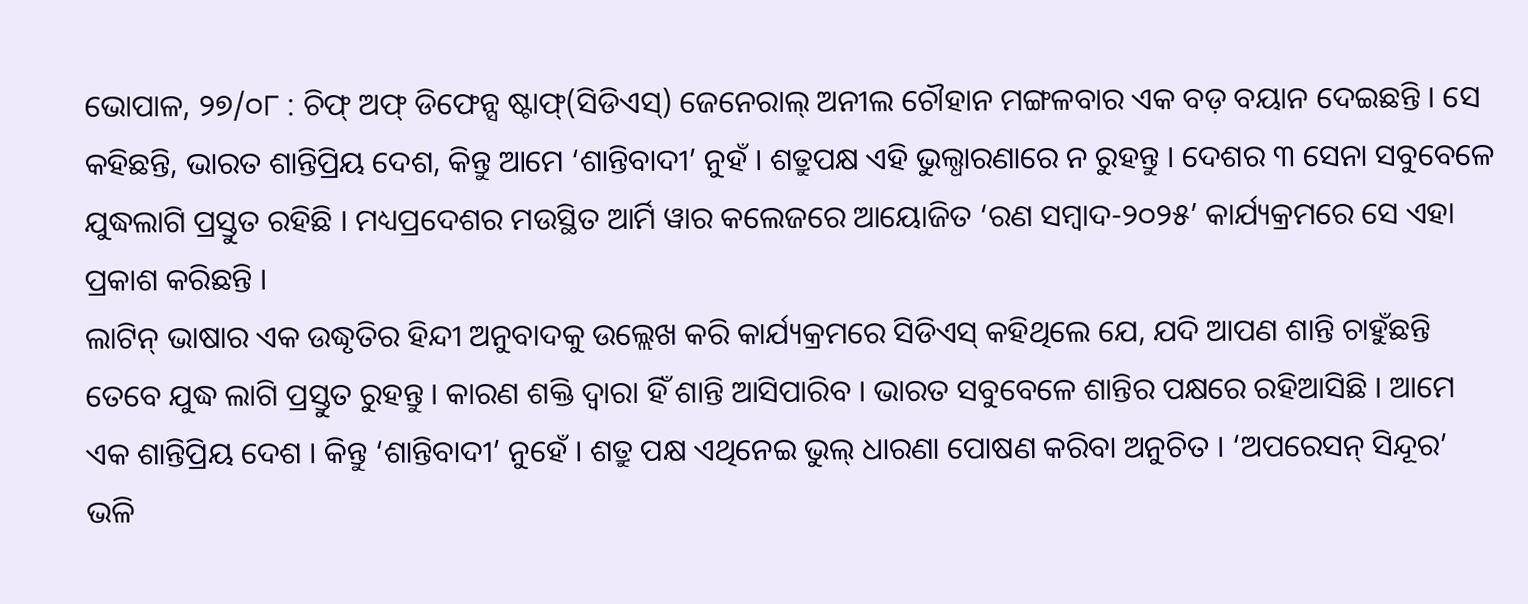ଭୋପାଳ, ୨୭/୦୮ : ଚିଫ୍ ଅଫ୍ ଡିଫେନ୍ସ ଷ୍ଟାଫ୍(ସିଡିଏସ୍) ଜେନେରାଲ୍ ଅନୀଲ ଚୌହାନ ମଙ୍ଗଳବାର ଏକ ବଡ଼ ବୟାନ ଦେଇଛନ୍ତି । ସେ କହିଛନ୍ତି, ଭାରତ ଶାନ୍ତିପ୍ରିୟ ଦେଶ, କିନ୍ତୁ ଆମେ ‘ଶାନ୍ତିବାଦୀ’ ନୁହଁ । ଶତ୍ରୁପକ୍ଷ ଏହି ଭୁଲ୍ଧାରଣାରେ ନ ରୁହନ୍ତୁ । ଦେଶର ୩ ସେନା ସବୁବେଳେ ଯୁଦ୍ଧଲାଗି ପ୍ରସ୍ତୁତ ରହିଛି । ମଧ୍ୟପ୍ରଦେଶର ମଉସ୍ଥିତ ଆର୍ମି ୱାର କଲେଜରେ ଆୟୋଜିତ ‘ରଣ ସମ୍ବାଦ-୨୦୨୫’ କାର୍ଯ୍ୟକ୍ରମରେ ସେ ଏହା ପ୍ରକାଶ କରିଛନ୍ତି ।
ଲାଟିନ୍ ଭାଷାର ଏକ ଉଦ୍ଧୃତିର ହିନ୍ଦୀ ଅନୁବାଦକୁ ଉଲ୍ଲେଖ କରି କାର୍ଯ୍ୟକ୍ରମରେ ସିଡିଏସ୍ କହିଥିଲେ ଯେ, ଯଦି ଆପଣ ଶାନ୍ତି ଚାହୁଁଛନ୍ତି ତେବେ ଯୁଦ୍ଧ ଲାଗି ପ୍ରସ୍ତୁତ ରୁହନ୍ତୁ । କାରଣ ଶକ୍ତି ଦ୍ୱାରା ହିଁ ଶାନ୍ତି ଆସିପାରିବ । ଭାରତ ସବୁବେଳେ ଶାନ୍ତିର ପକ୍ଷରେ ରହିଆସିଛି । ଆମେ ଏକ ଶାନ୍ତିପ୍ରିୟ ଦେଶ । କିନ୍ତୁ ‘ଶାନ୍ତିବାଦୀ’ ନୁହେଁ । ଶତ୍ରୁ ପକ୍ଷ ଏଥିନେଇ ଭୁଲ୍ ଧାରଣା ପୋଷଣ କରିବା ଅନୁଚିତ । ‘ଅପରେସନ୍ ସିନ୍ଦୂର’ ଭଳି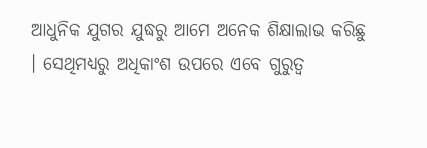ଆଧୁନିକ ଯୁଗର ଯୁଦ୍ଧରୁ ଆମେ ଅନେକ ଶିକ୍ଷାଲାଭ କରିଛୁ । ସେଥିମଧ୍ୟରୁ ଅଧିକାଂଶ ଉପରେ ଏବେ ଗୁରୁତ୍ୱ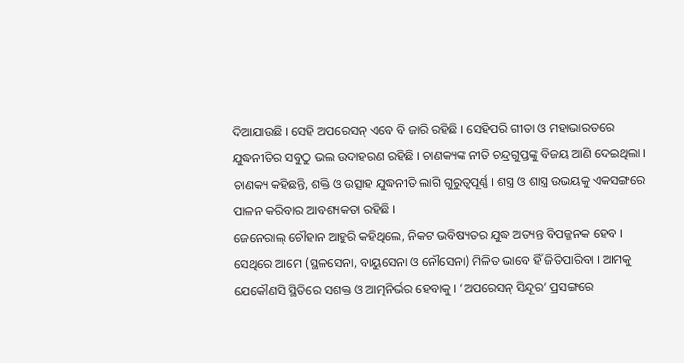ଦିଆଯାଉଛି । ସେହି ଅପରେସନ୍ ଏବେ ବି ଜାରି ରହିଛି । ସେହିପରି ଗୀତା ଓ ମହାଭାରତରେ ଯୁଦ୍ଧନୀତିର ସବୁଠୁ ଭଲ ଉଦାହରଣ ରହିଛି । ଚାଣକ୍ୟଙ୍କ ନୀତି ଚନ୍ଦ୍ରଗୁପ୍ତଙ୍କୁ ବିଜୟ ଆଣି ଦେଇଥିଲା । ଚାଣକ୍ୟ କହିଛନ୍ତି, ଶକ୍ତି ଓ ଉତ୍ସାହ ଯୁଦ୍ଧନୀତି ଲାଗି ଗୁରୁତ୍ୱପୂର୍ଣ୍ଣ । ଶସ୍ତ୍ର ଓ ଶାସ୍ତ୍ର ଉଭୟକୁ ଏକସଙ୍ଗରେ ପାଳନ କରିବାର ଆବଶ୍ୟକତା ରହିଛି ।
ଜେନେରାଲ୍ ଚୌହାନ ଆହୁରି କହିଥିଲେ, ନିକଟ ଭବିଷ୍ୟତର ଯୁଦ୍ଧ ଅତ୍ୟନ୍ତ ବିପଜ୍ଜନକ ହେବ । ସେଥିରେ ଆମେ (ସ୍ଥଳସେନା, ବାୟୁସେନା ଓ ନୌସେନା) ମିଳିତ ଭାବେ ହିଁ ଜିତିପାରିବା । ଆମକୁ ଯେକୌଣସି ସ୍ଥିତିରେ ସଶକ୍ତ ଓ ଆତ୍ମନିର୍ଭର ହେବାକୁ । ‘ଅପରେସନ୍ ସିନ୍ଦୂର’ ପ୍ରସଙ୍ଗରେ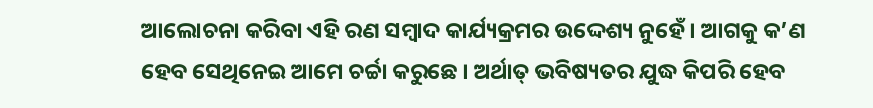ଆଲୋଚନା କରିବା ଏହି ରଣ ସମ୍ବାଦ କାର୍ଯ୍ୟକ୍ରମର ଉଦ୍ଦେଶ୍ୟ ନୁହେଁ । ଆଗକୁ କ’ଣ ହେବ ସେଥିନେଇ ଆମେ ଚର୍ଚ୍ଚା କରୁଛେ । ଅର୍ଥାତ୍ ଭବିଷ୍ୟତର ଯୁଦ୍ଧ କିପରି ହେବ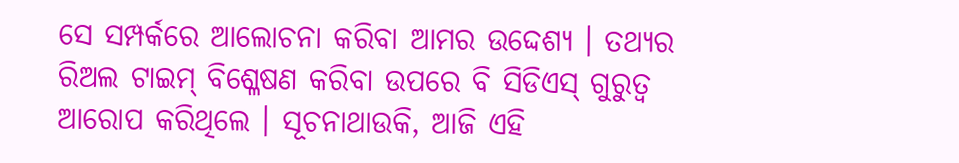ସେ ସମ୍ପର୍କରେ ଆଲୋଚନା କରିବା ଆମର ଉଦ୍ଦେଶ୍ୟ । ତଥ୍ୟର ରିଅଲ ଟାଇମ୍ ବିଶ୍ଳେଷଣ କରିବା ଉପରେ ବି ସିଡିଏସ୍ ଗୁରୁତ୍ୱ ଆରୋପ କରିଥିଲେ । ସୂଚନାଥାଉକି, ଆଜି ଏହି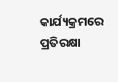କାର୍ଯ୍ୟକ୍ରମରେ ପ୍ରତିରକ୍ଷା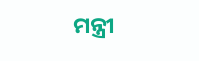ମନ୍ତ୍ରୀ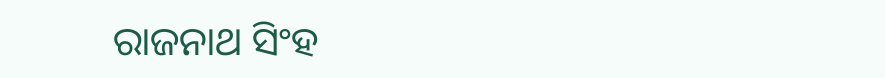ରାଜନାଥ ସିଂହ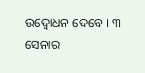ଉଦ୍ବୋଧନ ଦେବେ । ୩ ସେନାର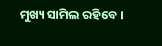ମୁଖ୍ୟ ସାମିଲ ରହିବେ ।